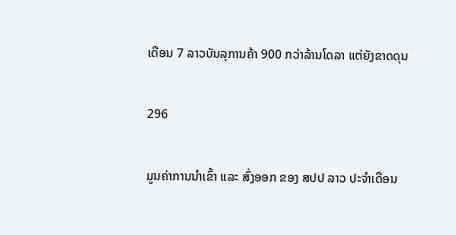ເດືອນ 7 ລາວບັນລຸການຄ້າ 900 ກວ່າລ້ານໂດລາ ແຕ່ຍັງຂາດດຸນ

296

ມູນຄ່າການນໍາເຂົ້າ ແລະ ສົ່ງອອກ ຂອງ ສປປ ລາວ ປະຈໍາເດືອນ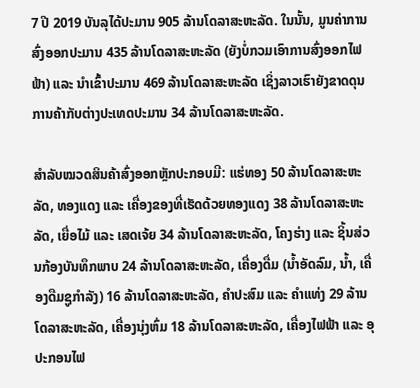7 ປີ 2019 ບັນລຸໄດ້ປະມານ 905 ລ້ານໂດລາສະຫະລັດ. ໃນນັ້ນ, ມູນຄ່າການສົ່ງອອກປະມານ 435 ລ້ານໂດລາສະຫະລັດ (ຍັງບໍ່ກວມເອົາການສົ່ງອອກໄຟຟ້າ) ແລະ ນໍາເຂົ້າປະມານ 469 ລ້ານໂດລາສະຫະລັດ ເຊິ່ງລາວເຮົາຍັງຂາດດຸນການຄ້າກັບຕ່າງປະເທດປະມານ 34 ລ້ານໂດລາສະຫະລັດ.

ສຳລັບໝວດສິນຄ້າສົ່ງອອກຫຼັກປະກອບມີ: ແຮ່ທອງ 50 ລ້ານໂດລາສະຫະລັດ, ທອງແດງ ແລະ ເຄື່ອງຂອງທີ່ເຮັດດ້ວຍທອງແດງ 38 ລ້ານໂດລາສະຫະລັດ, ເຍື່ອໄມ້ ແລະ ເສດເຈ້ຍ 34 ລ້ານໂດລາສະຫະລັດ, ໂຄງຮ່າງ ແລະ ຊິ້ນສ່ວນກ້ອງບັນທຶກພາບ 24 ລ້ານໂດລາສະຫະລັດ, ເຄື່ອງດື່ມ (ນໍ້າອັດລົມ, ນໍ້າ, ເຄື່ອງດືມຊູກໍາລັງ) 16 ລ້ານໂດລາສະຫະລັດ, ຄໍາປະສົມ ແລະ ຄໍາແທ່ງ 29 ລ້ານໂດລາສະຫະລັດ, ເຄື່ອງນຸ່ງຫົ່ມ 18 ລ້ານໂດລາສະຫະລັດ, ເຄື່ອງໄຟຟ້າ ແລະ ອຸປະກອນໄຟ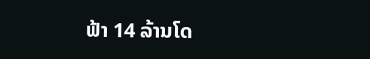ຟ້າ 14 ລ້ານໂດ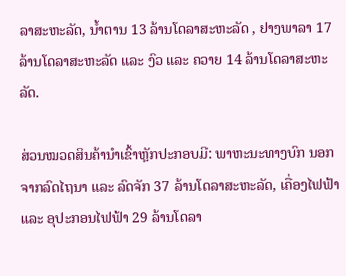ລາສະຫະລັດ, ນໍ້າຕານ 13 ລ້ານໂດລາສະຫະລັດ , ຢາງພາລາ 17 ລ້ານໂດລາສະຫະລັດ ແລະ ງົວ ແລະ ຄວາຍ 14 ລ້ານໂດລາສະຫະລັດ.

ສ່ວນໝວດສິນຄ້ານໍາເຂົ້າຫຼັກປະກອບມີ: ພາຫະນະທາງບົກ ນອກຈາກລົດໄຖນາ ແລະ ລົດຈັກ 37 ລ້ານໂດລາສະຫະລັດ, ເຄື່ອງໄຟຟ້າ ແລະ ອຸປະກອນໄຟຟ້າ 29 ລ້ານໂດລາ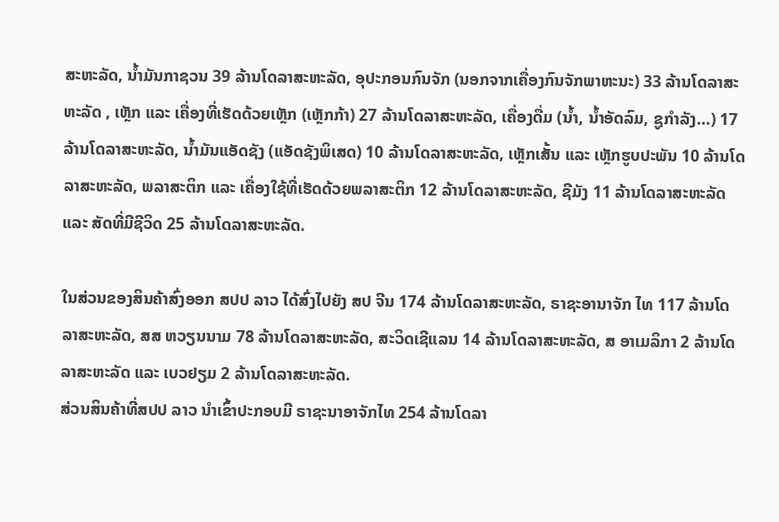ສະຫະລັດ, ນໍ້າມັນກາຊວນ 39 ລ້ານໂດລາສະຫະລັດ, ອຸປະກອນກົນຈັກ (ນອກຈາກເຄື່ອງກົນຈັກພາຫະນະ) 33 ລ້ານໂດລາສະຫະລັດ , ເຫຼັກ ແລະ ເຄື່ອງທີ່ເຮັດດ້ວຍເຫຼັກ (ເຫຼັກກ້າ) 27 ລ້ານໂດລາສະຫະລັດ, ເຄື່ອງດື່ມ (ນໍ້າ, ນໍ້າອັດລົມ, ຊູກໍາລັງ…) 17 ລ້ານໂດລາສະຫະລັດ, ນ້ຳມັນແອັດຊັງ (ແອັດຊັງພິເສດ) 10 ລ້ານໂດລາສະຫະລັດ, ເຫຼັກເສັ້ນ ແລະ ເຫຼັກຮູບປະພັນ 10 ລ້ານໂດລາສະຫະລັດ, ພລາສະຕິກ ແລະ ເຄື່ອງໃຊ້ທີ່ເຮັດດ້ວຍພລາສະຕິກ 12 ລ້ານໂດລາສະຫະລັດ, ຊີມັງ 11 ລ້ານໂດລາສະຫະລັດ ແລະ ສັດທີ່ມີຊີວິດ 25 ລ້ານໂດລາສະຫະລັດ.

ໃນສ່ວນຂອງສິນຄ້າສົ່ງອອກ ສປປ ລາວ ໄດ້ສົ່ງໄປຍັງ ສປ ຈີນ 174 ລ້ານໂດລາສະຫະລັດ, ຣາຊະອານາຈັກ ໄທ 117 ລ້ານໂດລາສະຫະລັດ, ສສ ຫວຽນນາມ 78 ລ້ານໂດລາສະຫະລັດ, ສະວິດເຊີແລນ 14 ລ້ານໂດລາສະຫະລັດ, ສ ອາເມລິກາ 2 ລ້ານໂດລາສະຫະລັດ ແລະ ເບວຢຽມ 2 ລ້ານໂດລາສະຫະລັດ.
ສ່ວນສິນຄ້າທີ່ສປປ ລາວ ນໍາເຂົ້າປະກອບມີ ຣາຊະນາອາຈັກໄທ 254 ລ້ານໂດລາ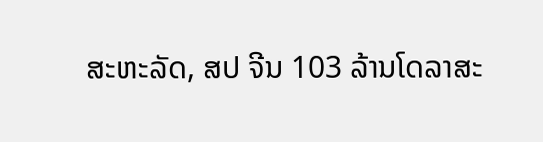ສະຫະລັດ, ສປ ຈີນ 103 ລ້ານໂດລາສະ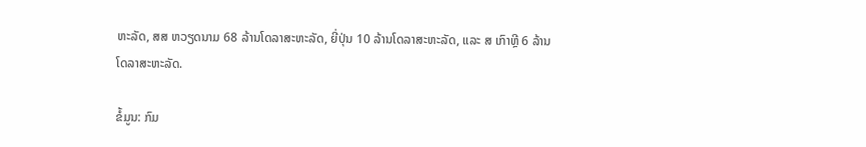ຫະລັດ, ສສ ຫວຽດນາມ 68 ລ້ານໂດລາສະຫະລັດ, ຍີ່ປຸ່ນ 10 ລ້ານໂດລາສະຫະລັດ, ແລະ ສ ເກົາຫຼີ 6 ລ້ານໂດລາສະຫະລັດ.

ຂໍ້ມູນ: ກົມ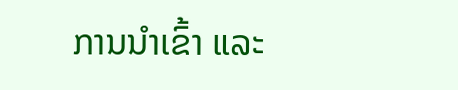ການນໍາເຂົ້າ ແລະ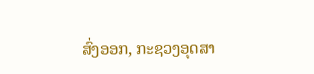ສົ່ງອອກ, ກະຊວງອຸດສາ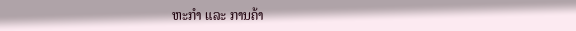ຫະກໍາ ແລະ ການຄ້າ